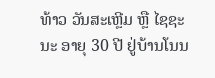ທ້າວ ວັນສະເຫຼີມ ຫຼື ໄຊຊະນະ ອາຍຸ 30 ປີ ຢູ່ບ້ານໂນນ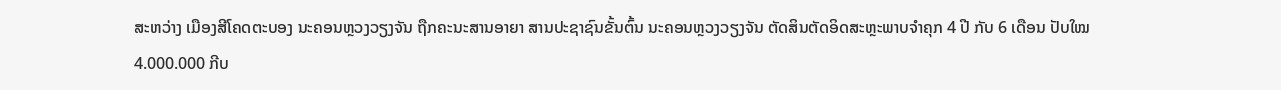ສະຫວ່າງ ເມືອງສີໂຄດຕະບອງ ນະຄອນຫຼວງວຽງຈັນ ຖືກຄະນະສານອາຍາ ສານປະຊາຊົນຂັ້ນຕົ້ນ ນະຄອນຫຼວງວຽງຈັນ ຕັດສິນຕັດອິດສະຫຼະພາບຈຳຄຸກ 4 ປີ ກັບ 6 ເດືອນ ປັບໃໝ 4.000.000 ກີບ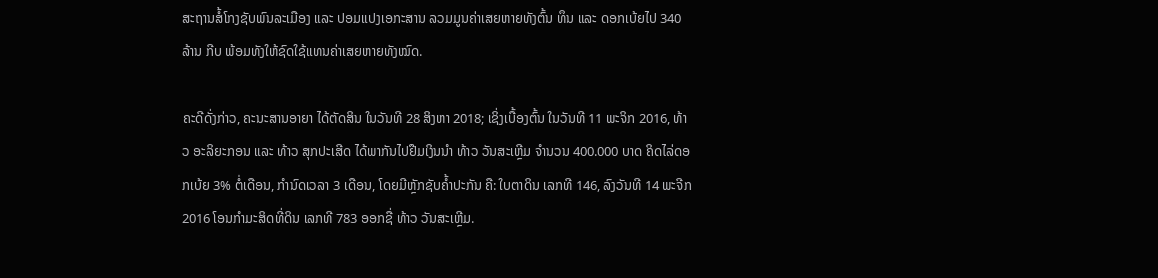ສະຖານສໍ້ໂກງຊັບພົນລະເມືອງ ແລະ ປອມແປງເອກະສານ ລວມມູນຄ່າເສຍຫາຍທັງຕົ້ນ ທຶນ ແລະ ດອກເບ້ຍໄປ 340 ລ້ານ ກີບ ພ້ອມທັງໃຫ້ຊົດໃຊ້ແທນຄ່າເສຍຫາຍທັງໝົດ.

ຄະດີດັ່ງກ່າວ, ຄະນະສານອາຍາ ໄດ້ຕັດສິນ ໃນວັນທີ 28 ສິງຫາ 2018; ເຊິ່ງເບື້ອງຕົ້ນ ໃນວັນທີ 11 ພະຈິກ 2016, ທ້າວ ອະລິຍະກອນ ແລະ ທ້າວ ສຸກປະເສີດ ໄດ້ພາກັນໄປຢືມເງິນນໍາ ທ້າວ ວັນສະເຫຼີມ ຈໍານວນ 400.000 ບາດ ຄິດໄລ່ດອກເບ້ຍ 3% ຕໍ່ເດືອນ, ກໍານົດເວລາ 3 ເດືອນ, ໂດຍມີຫຼັກຊັບຄໍ້າປະກັນ ຄື: ໃບຕາດິນ ເລກທີ 146, ລົງວັນທີ 14 ພະຈີກ 2016 ໂອນກໍາມະສິດທີ່ດິນ ເລກທີ 783 ອອກຊື່ ທ້າວ ວັນສະເຫຼີມ.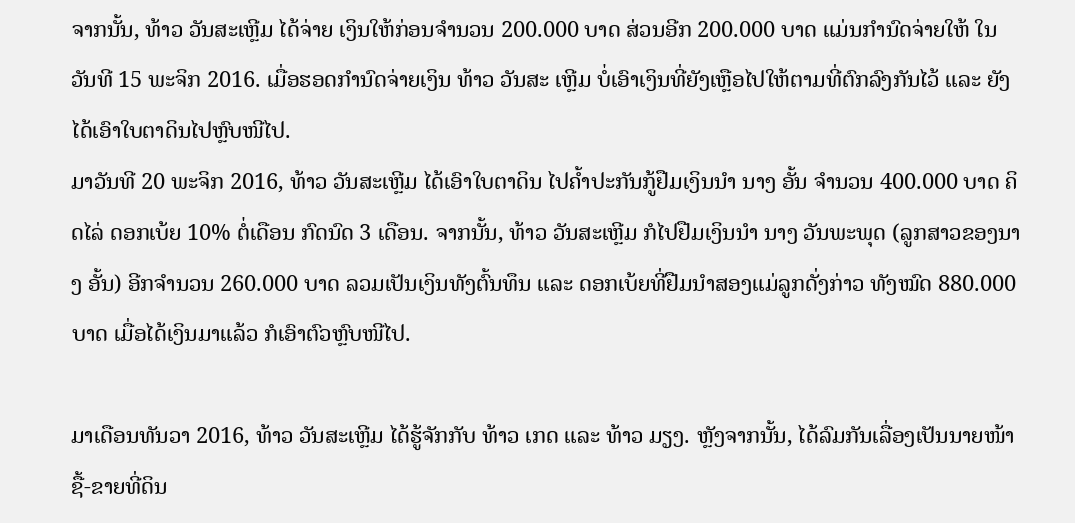ຈາກນັ້ນ, ທ້າວ ວັນສະເຫຼີມ ໄດ້ຈ່າຍ ເງິນໃຫ້ກ່ອນຈໍານວນ 200.000 ບາດ ສ່ວນອີກ 200.000 ບາດ ແມ່ນກຳນົດຈ່າຍໃຫ້ ໃນວັນທີ 15 ພະຈິກ 2016. ເມື່ອຮອດກໍານົດຈ່າຍເງິນ ທ້າວ ວັນສະ ເຫຼີມ ບໍ່ເອົາເງິນທີ່ຍັງເຫຼືອໄປໃຫ້ຕາມທີ່ຕົກລົງກັນໄວ້ ແລະ ຍັງໄດ້ເອົາໃບຕາດິນໄປຫຼົບໜີໄປ.
ມາວັນທີ 20 ພະຈິກ 2016, ທ້າວ ວັນສະເຫຼີມ ໄດ້ເອົາໃບຕາດິນ ໄປຄໍ້າປະກັນກູ້ຢືມເງິນນໍາ ນາງ ອັ້ນ ຈໍານວນ 400.000 ບາດ ຄິດໄລ່ ດອກເບ້ຍ 10% ຕໍ່ເດືອນ ກົດນົດ 3 ເດືອນ. ຈາກນັ້ນ, ທ້າວ ວັນສະເຫຼີມ ກໍໄປຢືມເງິນນໍາ ນາງ ວັນພະພຸດ (ລູກສາວຂອງນາງ ອັ້ນ) ອີກຈໍານວນ 260.000 ບາດ ລວມເປັນເງິນທັງຕົ້ນທຶນ ແລະ ດອກເບ້ຍທີ່ຢືມນຳສອງແມ່ລູກດັ່ງກ່າວ ທັງໝົດ 880.000 ບາດ ເມື່ອໄດ້ເງິນມາແລ້ວ ກໍເອົາຕົວຫຼົບໜີໄປ.

ມາເດືອນທັນວາ 2016, ທ້າວ ວັນສະເຫຼີມ ໄດ້ຮູ້ຈັກກັບ ທ້າວ ເກດ ແລະ ທ້າວ ມຽງ. ຫຼັງຈາກນັ້ນ, ໄດ້ລົມກັນເລື່ອງເປັນນາຍໜ້າຊື້-ຂາຍທີ່ດິນ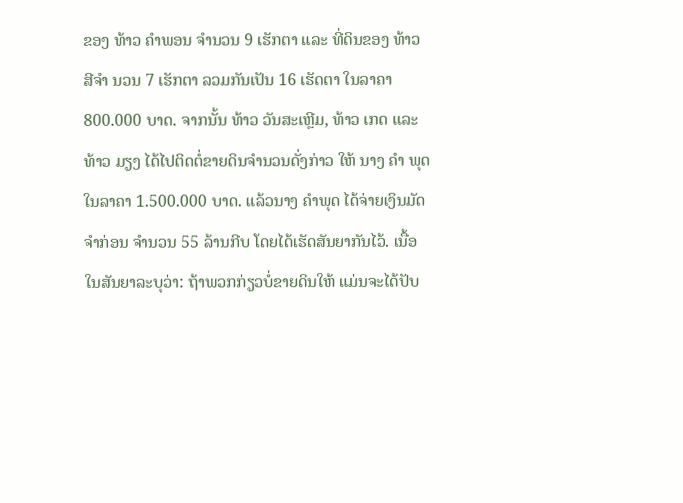ຂອງ ທ້າວ ຄໍາພອນ ຈໍານວນ 9 ເຮັກຕາ ແລະ ທີ່ດິນຂອງ ທ້າວ ສີຈໍາ ນວນ 7 ເຮັກຕາ ລວມກັນເປັນ 16 ເຮັດຕາ ໃນລາຄາ 800.000 ບາດ. ຈາກນັ້ນ ທ້າວ ວັນສະເຫຼີມ, ທ້າວ ເກດ ແລະ ທ້າວ ມຽງ ໄດ້ໄປຕິດຕໍ່ຂາຍດິນຈໍານວນດັ່ງກ່າວ ໃຫ້ ນາງ ຄໍາ ພຸດ ໃນລາຄາ 1.500.000 ບາດ. ແລ້ວນາງ ຄໍາພຸດ ໄດ້ຈ່າຍເງິນມັດຈໍາກ່ອນ ຈໍານວນ 55 ລ້ານກີບ ໂດຍໄດ້ເຮັດສັນຍາກັນໄວ້. ເນື້ອໃນສັນຍາລະບຸວ່າ: ຖ້າພວກກ່ຽວບໍ່ຂາຍດິນໃຫ້ ແມ່ນຈະໄດ້ປັບ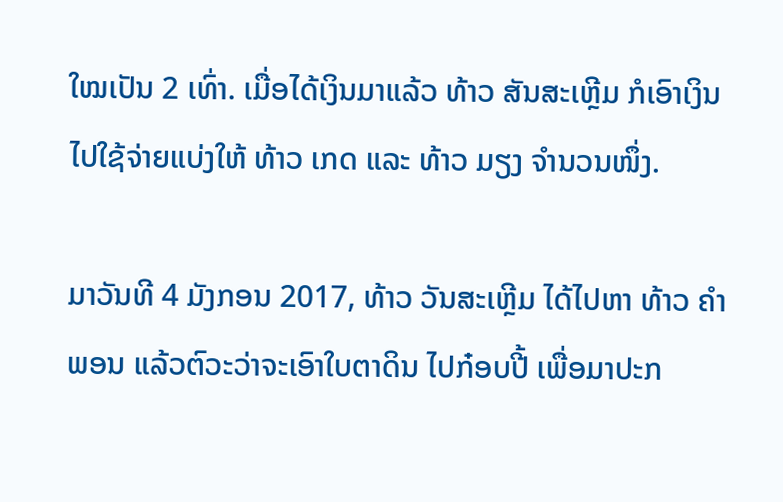ໃໝເປັນ 2 ເທົ່າ. ເມື່ອໄດ້ເງິນມາແລ້ວ ທ້າວ ສັນສະເຫຼີມ ກໍເອົາເງິນໄປໃຊ້ຈ່າຍແບ່ງໃຫ້ ທ້າວ ເກດ ແລະ ທ້າວ ມຽງ ຈໍານວນໜຶ່ງ.

ມາວັນທີ 4 ມັງກອນ 2017, ທ້າວ ວັນສະເຫຼີມ ໄດ້ໄປຫາ ທ້າວ ຄໍາພອນ ແລ້ວຕົວະວ່າຈະເອົາໃບຕາດິນ ໄປກ໋ອບປີ້ ເພື່ອມາປະກ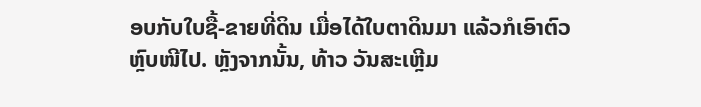ອບກັບໃບຊື້-ຂາຍທີ່ດິນ ເມື່ອໄດ້ໃບຕາດິນມາ ແລ້ວກໍເອົາຕົວຫຼົບໜີໄປ. ຫຼັງຈາກນັ້ນ, ທ້າວ ວັນສະເຫຼີມ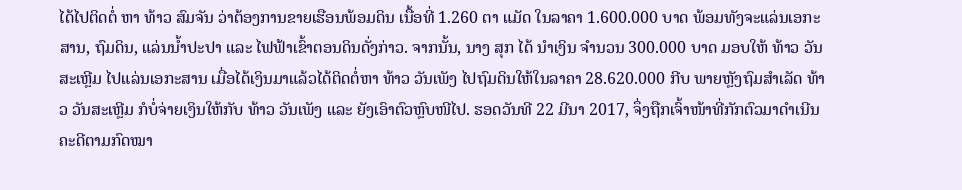ໄດ້ໄປຕິດຕໍ່ ຫາ ທ້າວ ສົມຈັນ ວ່າຕ້ອງການຂາຍເຮືອນພ້ອມດິນ ເນື້ອທີ່ 1.260 ຕາ ແມັດ ໃນລາຄາ 1.600.000 ບາດ ພ້ອມທັງຈະແລ່ນເອກະສານ, ຖົມດິນ, ແລ່ນນໍ້າປະປາ ແລະ ໄຟຟ້າເຂົ້າຕອນດິນດັ່ງກ່າວ. ຈາກນັ້ນ, ນາງ ສຸກ ໄດ້ ນໍາເງິນ ຈໍານວນ 300.000 ບາດ ມອບໃຫ້ ທ້າວ ວັນສະເຫຼີມ ໄປແລ່ນເອກະສານ ເມື່ອໄດ້ເງິນມາແລ້ວໄດ້ຕິດຕໍ່ຫາ ທ້າວ ວັນເພັງ ໄປຖົມດິນໃຫ້ໃນລາຄາ 28.620.000 ກີບ ພາຍຫຼັງຖົມສໍາເລັດ ທ້າວ ວັນສະເຫຼີມ ກໍບໍ່ຈ່າຍເງິນໃຫ້ກັບ ທ້າວ ວັນເພັງ ແລະ ຍັງເອົາຕົວຫຼົບໜີໄປ. ຮອດວັນທີ 22 ມີນາ 2017, ຈຶ່ງຖືກເຈົ້າໜ້າທີ່ກັກຕົວມາດໍາເນີນຄະດີຕາມກົດໝາ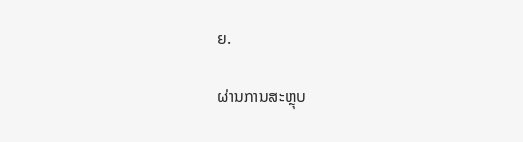ຍ.

ຜ່ານການສະຫຼຸບ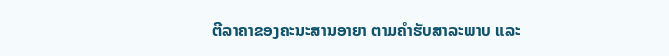ຕີລາຄາຂອງຄະນະສານອາຍາ ຕາມຄໍາຮັບສາລະພາບ ແລະ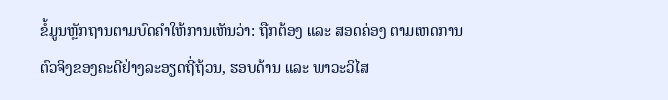ຂໍ້ມູນຫຼັກຖານຕາມບົດຄໍາໃຫ້ການເຫັນວ່າ: ຖືກຕ້ອງ ແລະ ສອດຄ່ອງ ຕາມເຫດການຕົວຈິງຂອງຄະດີຢ່າງລະອຽດຖີ່ຖ້ວນ, ຮອບດ້ານ ແລະ ພາວະວິໄສ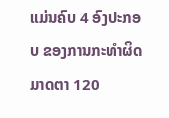ແມ່ນຄົບ 4 ອົງປະກອບ ຂອງການກະທໍາຜິດ ມາດຕາ 120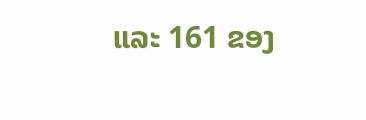ແລະ 161 ຂອງ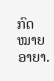ກົດໝາຍອາຍາ.